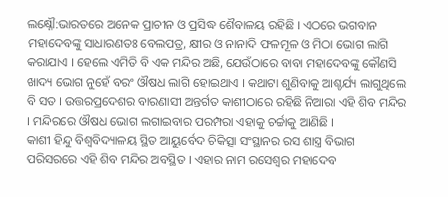ଲକ୍ଷ୍ନୌ:ଭାରତରେ ଅନେକ ପ୍ରାଚୀନ ଓ ପ୍ରସିଦ୍ଧ ଶୈବାଳୟ ରହିଛି । ଏଠରେ ଭଗବାନ ମହାଦେବଙ୍କୁ ସାଧାରଣତଃ ବେଲପତ୍ର, କ୍ଷୀର ଓ ନାନାଦି ଫଳମୂଳ ଓ ମିଠା ଭୋଗ ଲାଗି କରାଯାଏ । ହେଲେ ଏମିତି ବି ଏକ ମନ୍ଦିର ଅଛି, ଯେଉଁଠାରେ ବାବା ମହାଦେବଙ୍କୁ କୌଣସି ଖାଦ୍ୟ ଭୋଗ ନୁହେଁ ବରଂ ଔଷଧ ଲାଗି ହୋଇଥାଏ । କଥାଟା ଶୁଣିବାକୁ ଆଶ୍ଚର୍ଯ୍ୟ ଲାଗୁଥିଲେ ବି ସତ । ଉତ୍ତରପ୍ରଦେଶର ବାରଣାସୀ ଅନ୍ତର୍ଗତ କାଶୀଠାରେ ରହିଛି ନିଆରା ଏହି ଶିବ ମନ୍ଦିର । ମନ୍ଦିରରେ ଔଷଧ ଭୋଗ ଲଗାଇବାର ପରମ୍ପରା ଏହାକୁ ଚର୍ଚ୍ଚାକୁ ଆଣିଛି ।
କାଶୀ ହିନ୍ଦୁ ବିଶ୍ବବିଦ୍ୟାଳୟ ସ୍ଥିତ ଆୟୁର୍ବେଦ ଚିକିତ୍ସା ସଂସ୍ଥାନର ରସ ଶାସ୍ତ୍ର ବିଭାଗ ପରିସରରେ ଏହି ଶିବ ମନ୍ଦିର ଅବସ୍ଥିତ । ଏହାର ନାମ ରସେଶ୍ବର ମହାଦେବ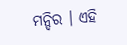ମନ୍ଦିର । ଏହି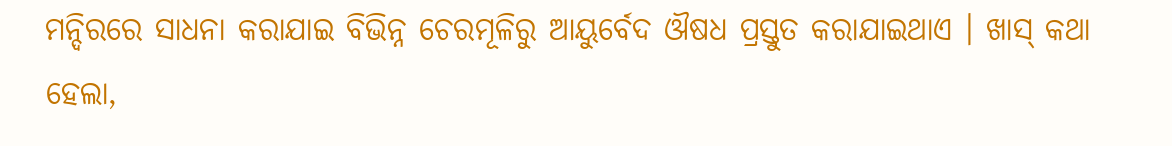ମନ୍ଦିରରେ ସାଧନା କରାଯାଇ ବିଭିନ୍ନ ଚେରମୂଳିରୁ ଆୟୁର୍ବେଦ ଔଷଧ ପ୍ରସ୍ତୁତ କରାଯାଇଥାଏ । ଖାସ୍ କଥା ହେଲା,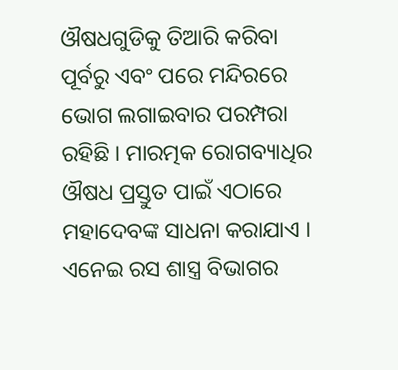ଔଷଧଗୁଡିକୁ ତିଆରି କରିବା ପୂର୍ବରୁ ଏବଂ ପରେ ମନ୍ଦିରରେ ଭୋଗ ଲଗାଇବାର ପରମ୍ପରା ରହିଛି । ମାରତ୍ମକ ରୋଗବ୍ୟାଧିର ଔଷଧ ପ୍ରସ୍ତୁତ ପାଇଁ ଏଠାରେ ମହାଦେବଙ୍କ ସାଧନା କରାଯାଏ ।
ଏନେଇ ରସ ଶାସ୍ତ୍ର ବିଭାଗର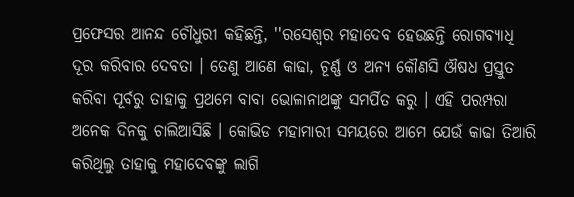ପ୍ରଫେସର ଆନନ୍ଦ ଚୌଧୁରୀ କହିଛନ୍ତି, ''ରସେଶ୍ବର ମହାଦେବ ହେଉଛନ୍ତି ରୋଗବ୍ୟାଧି ଦୂର କରିବାର ଦେବତା । ତେଣୁ ଆଣେ କାଢା, ଚୂର୍ଣ୍ଣ ଓ ଅନ୍ୟ କୌଣସି ଔଷଧ ପ୍ରସ୍ତୁତ କରିବା ପୂର୍ବରୁ ତାହାକୁ ପ୍ରଥମେ ବାବା ଭୋଳାନାଥଙ୍କୁ ସମର୍ପିତ କରୁ । ଏହି ପରମ୍ପରା ଅନେକ ଦିନକୁ ଚାଲିଆସିଛି । କୋଭିଡ ମହାମାରୀ ସମୟରେ ଆମେ ଯେଉଁ କାଢା ତିଆରି କରିଥିଲୁ ତାହାକୁ ମହାଦେବଙ୍କୁ ଲାଗି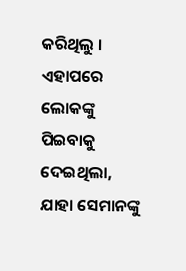କରିଥିଲୁ । ଏହାପରେ ଲୋକଙ୍କୁ ପିଇବାକୁ ଦେଇଥିଲା, ଯାହା ସେମାନଙ୍କୁ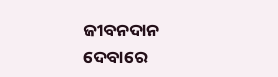ଜୀବନଦାନ ଦେବାରେ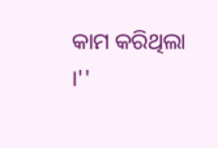କାମ କରିଥିଲା ।''